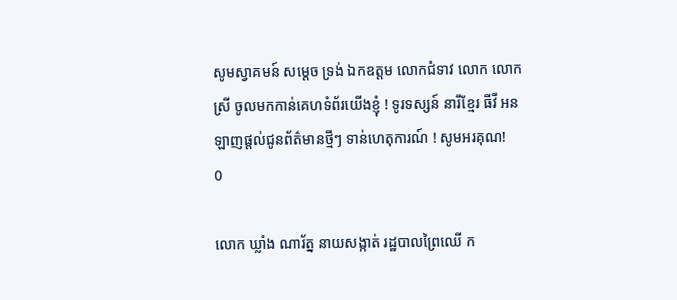សូមស្វាគមន៍ សម្តេច ទ្រង់ ឯកឧត្តម លោកជំទាវ លោក លោកស្រី ចូលមកកាន់គេហទំព័រយើងខ្ញុំ ! ទូរទស្សន៍ នារីខ្មែរ ធីវី អនឡាញផ្តល់ជូនព័ត៌មានថ្មីៗ ទាន់ហេតុការណ៍ ! សូមអរគុណ!
0

លោក ឃ្លាំង ណារ័ត្ន នាយសង្កាត់ រដ្ឋបាលព្រៃឈើ ក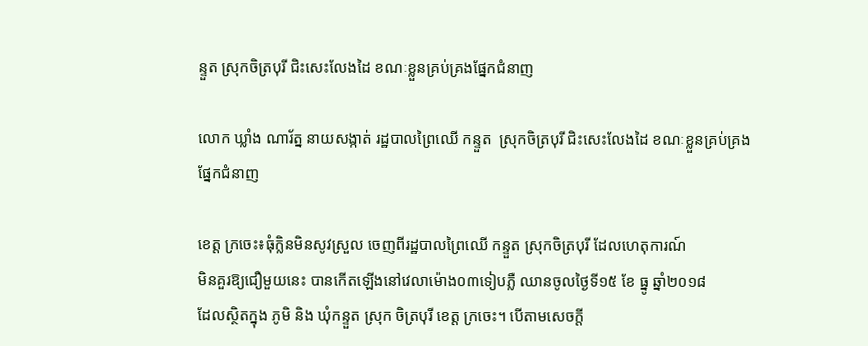ន្ទួត ស្រុកចិត្របុរី ជិះសេះលែងដៃ ខណៈខ្លួនគ្រប់គ្រងផ្នែកជំនាញ

លោក ឃ្លាំង ណារ័ត្ន នាយសង្កាត់ រដ្ឋបាលព្រៃឈើ កន្ទួត  ស្រុកចិត្របុរី ជិះសេះលែងដៃ ខណៈខ្លួនគ្រប់គ្រងផ្នែកជំនាញ

ខេត្ត ក្រចេះ៖ធុំក្លិនមិនសូវស្រួល ចេញពីរដ្ឋបាលព្រៃឈើ កន្ទួត ស្រុកចិត្របុរី ដែលហេតុការណ៍
មិនគួរឱ្យជឿមួយនេះ បានកើតឡើងនៅវេលាម៉ោង០៣ទៀបភ្លឺ ឈានចូលថ្ងៃទី១៥ ខែ ធ្នូ ឆ្នាំ២០១៨
ដែលស្ថិតក្នុង ភូមិ និង ឃុំកន្ទួត ស្រុក ចិត្របុរី ខេត្ត ក្រចេះ។ បើតាមសេចក្តី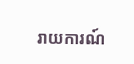រាយការណ៍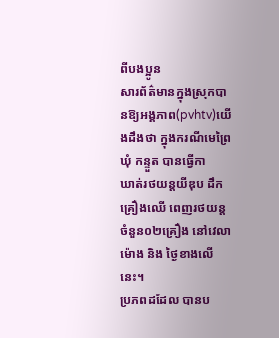ពីបងប្អូន
សារព័ត៌មានក្នុងស្រុកបានឱ្យអង្គភាព(pvhtv)យើងដឹងថា ក្នុងករណីមេព្រៃ ឃុំ កន្ទួត បានធ្វើកា
ឃាត់រថយន្តយីឌុប ដឹកគ្រឿងឈើ ពេញរថយន្ត ចំនួន០២គ្រឿង នៅវេលាម៉ោង និង ថ្ងៃខាងលើនេះ។
ប្រភពដដែល បានប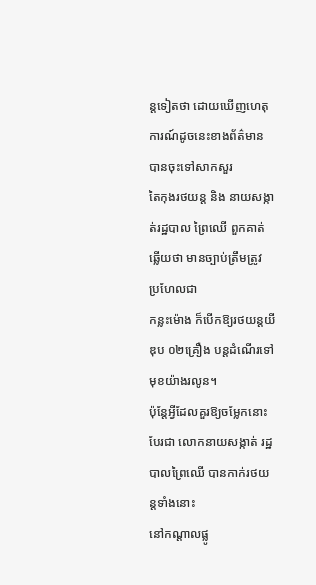ន្តទៀតថា ដោយឃើញហេតុការណ៍ដូចនេះខាងព័ត៌មាន បានចុះទៅសាកសួរ
តៃកុងរថយន្ត និង នាយសង្កាត់រដ្ឋបាល ព្រៃឈើ ពួកគាត់ឆ្លើយថា មានច្បាប់ត្រឹមត្រូវ ប្រហែលជា
កន្លះម៉ោង ក៏បើកឱ្យរថយន្តយីឌុប ០២គ្រឿង បន្តដំណើរទៅមុខយ៉ាងរលូន។
ប៉ុន្តែអ្វីដែលគួរឱ្យចម្លែកនោះ បែរជា លោកនាយសង្កាត់ រដ្ឋបាលព្រៃឈើ បានកាក់រថយន្តទាំងនោះ
នៅកណ្តាលផ្លូ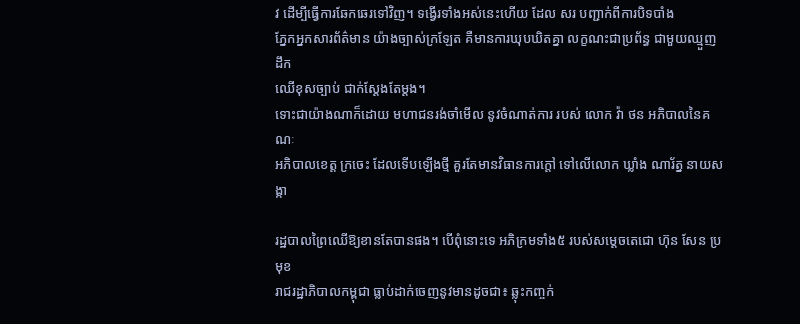វ ដើម្បីធ្វើការឆែកឆេរទៅវិញ។ ទង្វើរទាំងអស់នេះហើយ ដែល សរ បញ្ជាក់ពីការបិទបាំង
ភ្នែកអ្នកសារព័ត៌មាន យ៉ាងច្បាស់ក្រឡែត គឺមានការឃុបឃិតគ្នា លក្ខណះជាប្រព័ន្ធ ជាមួយឈ្មួញ ដឹក
ឈើខុសច្បាប់ ជាក់ស្តែងតែម្តង។
ទោះជាយ៉ាងណាក៏ដោយ មហាជនរង់ចាំមើល នូវចំណាត់ការ របស់ លោក វ៉ា ថន អភិបាលនៃគណៈ
អភិបាលខេត្ត ក្រចេះ ដែលទើបឡើងថ្មី គួរតែមានវិធានការក្តៅ ទៅលើលោក ឃ្លាំង ណារ័ត្ន នាយសង្កា

រដ្ឋបាលព្រៃឈើឱ្យខានតែបានផង។ បើពុំនោះទេ អភិក្រមទាំង៥ របស់សម្តេចតេជោ ហ៊ុន សែន ប្រមុខ
រាជរដ្ឋាភិបាលកម្ពុជា ធ្លាប់ដាក់ចេញនូវមានដូចជា៖ ឆ្លុះកញ្ចក់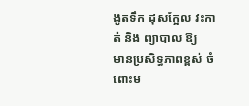ងូតទឹក ដុសក្អែល វះកាត់ និង ព្យាបាល ឱ្យ
មានប្រសិទ្ធភាពខ្ពស់ ចំពោះម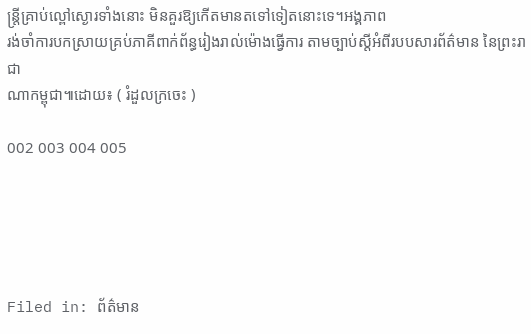ន្ត្រីគ្រាប់ល្ពៅស្ងោរទាំងនោះ មិនគួរឱ្យកើតមានតទៅទៀតនោះទេ។អង្គភាព
រង់ចាំការបកស្រាយគ្រប់ភាគីពាក់ព័ន្ធរៀងរាល់ម៉ោងធ្វើការ តាមច្បាប់ស្តីអំពីរបបសារព័ត៌មាន នៃព្រះរាជា
ណាកម្ពុជា៕ដោយ៖ ( រំដួលក្រចេះ )

002 003 004 005





Filed in: ព័ត៌មាន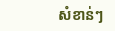សំខាន់ៗ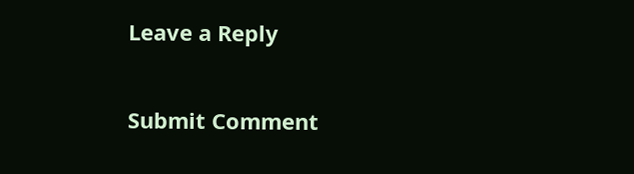Leave a Reply

Submit Comment